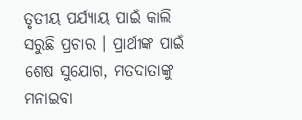ତୃତୀୟ ପର୍ଯ୍ୟାୟ ପାଇଁ କାଲି ସରୁଛି ପ୍ରଚାର । ପ୍ରାର୍ଥୀଙ୍କ ପାଇଁ ଶେଷ ସୁଯୋଗ, ମତଦାତାଙ୍କୁ ମନାଇବା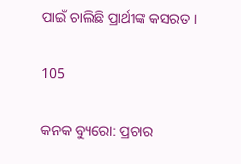ପାଇଁ ଚାଲିଛି ପ୍ରାର୍ଥୀଙ୍କ କସରତ ।

105

କନକ ବ୍ୟୁରୋ: ପ୍ରଚାର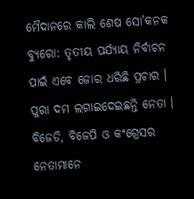ମୈଦାନରେ କାଲି ଶେଷ ସୋ’କନକ ବ୍ୟୁରୋ: ତୃତୀୟ ପର୍ଯ୍ୟାୟ ନିର୍ବାଚନ ପାଇଁ ଏବେ ଜୋର ଧରିଛି ପ୍ରଚାର । ପୁରା ଦମ ଲଗାଇଦେଇଛନ୍ତି ନେତା । ବିଜେଡି, ବିଜେପି ଓ କଂଗ୍ରେସର ନେତାମାନେ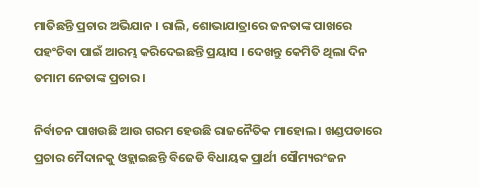ମାତିଛନ୍ତି ପ୍ରଚାର ଅଭିଯାନ । ରାଲି, ଶୋଭାଯାତ୍ରାରେ ଜନତାଙ୍କ ପାଖରେ ପହଂଚିବା ପାଇଁ ଆରମ୍ଭ କରିଦେଇଛନ୍ତି ପ୍ରୟାସ । ଦେଖନ୍ତୁ କେମିତି ଥିଲା ଦିନ ତମାମ ନେତାଙ୍କ ପ୍ରଚାର ।

ନିର୍ବାଚନ ପାଖଉଛି ଆଉ ଗରମ ହେଉଛି ରାଜନୈତିକ ମାହୋଲ । ଖଣ୍ଡପଡାରେ ପ୍ରଚାର ମୈଦାନକୁ ଓହ୍ଲାଇଛନ୍ତି ବିଜେଡି ବିଧାୟକ ପ୍ରାର୍ଥୀ ସୌମ୍ୟରଂଜନ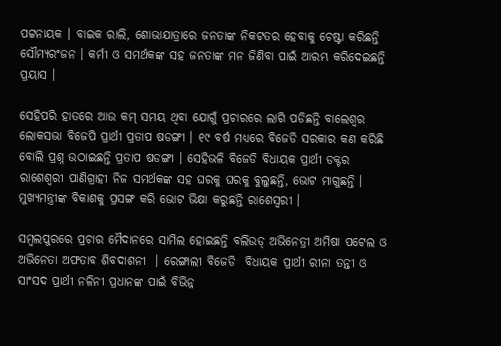ପଟ୍ଟନାୟକ । ବାଇକ ରାଲି, ଶୋଭାଯାତ୍ରାରେ ଜନତାଙ୍କ ନିକଟତର ହେବାକୁ ଚେଷ୍ଟା କରିଛନ୍ତି ସୌମ୍ୟରଂଜନ । କର୍ମୀ ଓ ସମର୍ଥକଙ୍କ ସହ ଜନତାଙ୍କ ମନ ଜିଣିବା ପାଇଁ ଆରମ୍ଭ କରିଦେଇଛନ୍ତି ପ୍ରୟାସ ।

ସେହିପରି ହାତରେ ଆଉ କମ୍ ସମୟ ଥିବା ଯୋଗୁଁ ପ୍ରଚାରରେ ଲାଗି ପଡିଛନ୍ତି ବାଲେଶ୍ୱର ଲୋକସଭା ବିଜେପି ପ୍ରାର୍ଥୀ ପ୍ରତାପ ଷଡଙ୍ଗୀ । ୧୯ ବର୍ଷ ମଧ୍ୟରେ ବିଜେଡି ସରକାର କଣ କରିଛି ବୋଲି ପ୍ରଶ୍ନ ଉଠାଇଛନ୍ତି ପ୍ରତାପ ଷଡଙ୍ଗୀ । ସେହିଭଳି ବିଜେଡି ବିଧାୟକ ପ୍ରାର୍ଥୀ ଡକ୍ଟର ରାଶେଶ୍ୱରୀ ପାଣିଗ୍ରାହୀ ନିଜ ସମର୍ଥକଙ୍କ ସହ ଘରକୁ ଘରକୁ ବୁଲୁଛନ୍ତି, ଭୋଟ ମାଗୁଛନ୍ତି । ମୁଖ୍ୟମନ୍ତ୍ରୀଙ୍କ ବିକାଶକୁ ପ୍ରସଙ୍ଗ କରି ଭୋଟ ଭିକ୍ଷା କରୁଛନ୍ତି ରାଶେସ୍ୱରୀ ।

ସମ୍ବଲପୁରରେ ପ୍ରଚାର ମୈଦାନରେ ସାମିଲ ହୋଇଛନ୍ତି ବଲିଉଡ୍ ଅଭିନେତ୍ରୀ ଅମିଷା ପଟେଲ ଓ ଅଭିନେତା ଅଫତାବ ଶିବଦାଶନୀ  । ରେଙ୍ଗାଲୀ ବିଜେଡି  ବିଧାୟକ ପ୍ରାର୍ଥୀ ରୀନା ତନ୍ତୀ ଓ ସାଂସଦ ପ୍ରାର୍ଥୀ ନଳିନୀ ପ୍ରଧାନଙ୍କ ପାଇଁ ବିଭିନ୍ନ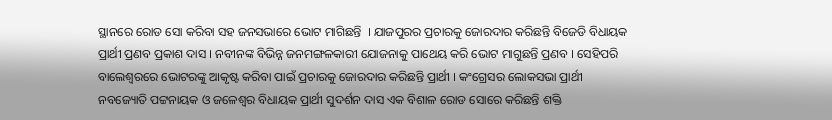ସ୍ଥାନରେ ରୋଡ ସୋ କରିବା ସହ ଜନସଭାରେ ଭୋଟ ମାଗିଛନ୍ତି  । ଯାଜପୁରର ପ୍ରଚାରକୁ ଜୋରଦାର କରିଛନ୍ତି ବିଜେଡି ବିଧାୟକ ପ୍ରାର୍ଥୀ ପ୍ରଣବ ପ୍ରକାଶ ଦାସ । ନବୀନଙ୍କ ବିଭିନ୍ନ ଜନମଙ୍ଗଳକାରୀ ଯୋଜନାକୁ ପାଥେୟ କରି ଭୋଟ ମାଗୁଛନ୍ତି ପ୍ରଣବ । ସେହିପରି ବାଲେଶ୍ୱରରେ ଭୋଟରଙ୍କୁ ଆକୃଷ୍ଟ କରିବା ପାଇଁ ପ୍ରଚାରକୁ ଜୋରଦାର କରିଛନ୍ତି ପ୍ରାର୍ଥୀ । କଂଗ୍ରେସର ଲୋକସଭା ପ୍ରାର୍ଥୀ ନବଜ୍ୟୋତି ପଟ୍ଟନାୟକ ଓ ଜଳେଶ୍ୱର ବିଧାୟକ ପ୍ରାର୍ଥୀ ସୁଦର୍ଶନ ଦାସ ଏକ ବିଶାଳ ରୋଡ ସୋରେ କରିଛନ୍ତି ଶକ୍ତି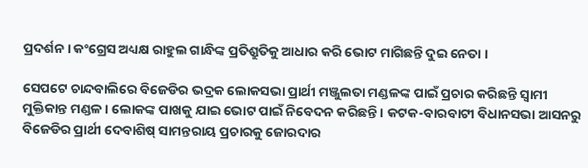ପ୍ରଦର୍ଶନ । କଂଗ୍ରେସ ଅଧ୍ୟକ୍ଷ ରାହୁଲ ଗାନ୍ଧିଙ୍କ ପ୍ରତିଶ୍ରୁତିକୁ ଆଧାର କରି ଭୋଟ ମାଗିଛନ୍ତି ଦୁଇ ନେତା ।

ସେପଟେ ଚାନ୍ଦବାଲିରେ ବିଜେଡିର ଭଦ୍ରକ ଲୋକସଭା ପ୍ରାର୍ଥୀ ମଞ୍ଜୁଲତା ମଣ୍ଡଳଙ୍କ ପାଇଁ ପ୍ରଚାର କରିଛନ୍ତି ସ୍ୱାମୀ ମୁକ୍ତିକାନ୍ତ ମଣ୍ଡଳ । ଲୋକଙ୍କ ପାଖକୁ ଯାଇ ଭୋଟ ପାଇଁ ନିବେଦନ କରିଛନ୍ତି । କଟକ-ବାରବାଟୀ ବିଧାନସଭା ଆସନରୁ ବିଜେଡିର ପ୍ରାର୍ଥୀ ଦେବାଶିଷ୍ ସାମନ୍ତରାୟ ପ୍ରଚାରକୁ ଜୋରଦାର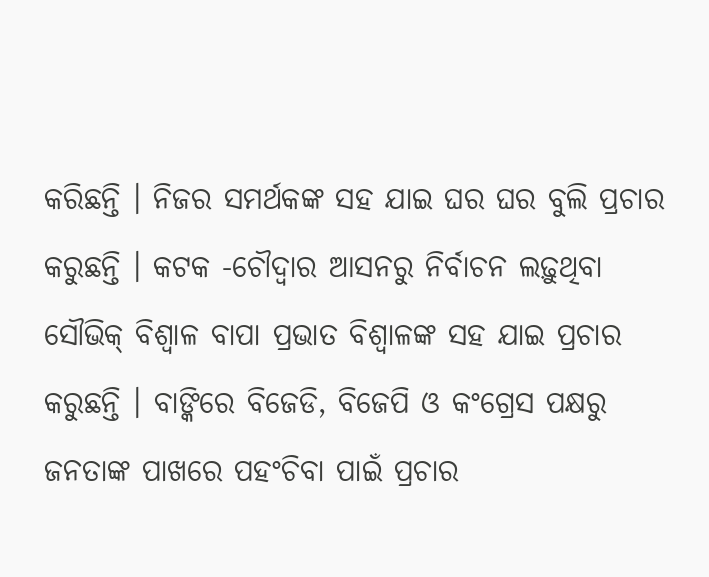କରିଛନ୍ତି । ନିଜର ସମର୍ଥକଙ୍କ ସହ ଯାଇ ଘର ଘର ବୁଲି ପ୍ରଚାର କରୁଛନ୍ତି । କଟକ -ଚୌଦ୍ୱାର ଆସନରୁ ନିର୍ବାଚନ ଲଢ଼ୁଥିବା ସୌଭିକ୍ ବିଶ୍ୱାଳ ବାପା ପ୍ରଭାତ ବିଶ୍ୱାଳଙ୍କ ସହ ଯାଇ ପ୍ରଚାର କରୁଛନ୍ତି । ବାଙ୍କିରେ ବିଜେଡି, ବିଜେପି ଓ କଂଗ୍ରେସ ପକ୍ଷରୁ ଜନତାଙ୍କ ପାଖରେ ପହଂଚିବା ପାଇଁ ପ୍ରଚାର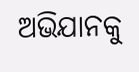ଅଭିଯାନକୁ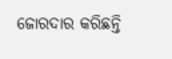ଜୋରଦାର କରିଛନ୍ତି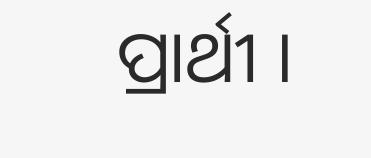ପ୍ରାର୍ଥୀ ।